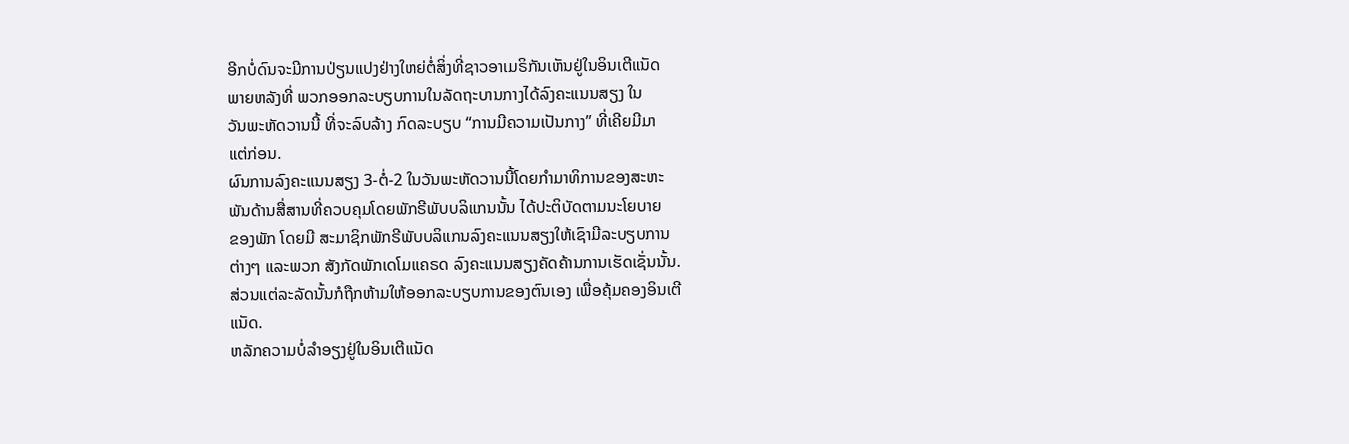ອີກບໍ່ດົນຈະມີການປ່ຽນແປງຢ່າງໃຫຍ່ຕໍ່ສິ່ງທີ່ຊາວອາເມຣິກັນເຫັນຢູ່ໃນອິນເຕີແນັດ
ພາຍຫລັງທີ່ ພວກອອກລະບຽບການໃນລັດຖະບານກາງໄດ້ລົງຄະແນນສຽງ ໃນ
ວັນພະຫັດວານນີ້ ທີ່ຈະລົບລ້າງ ກົດລະບຽບ “ການມີຄວາມເປັນກາງ” ທີ່ເຄີຍມີມາ
ແຕ່ກ່ອນ.
ຜົນການລົງຄະແນນສຽງ 3-ຕໍ່-2 ໃນວັນພະຫັດວານນີ້ໂດຍກໍາມາທິການຂອງສະຫະ
ພັນດ້ານສື່ສານທີ່ຄວບຄຸມໂດຍພັກຣີພັບບລິແກນນັ້ນ ໄດ້ປະຕິບັດຕາມນະໂຍບາຍ
ຂອງພັກ ໂດຍມີ ສະມາຊິກພັກຣີພັບບລິແກນລົງຄະແນນສຽງໃຫ້ເຊົາມີລະບຽບການ
ຕ່າງໆ ແລະພວກ ສັງກັດພັກເດໂມແຄຣດ ລົງຄະແນນສຽງຄັດຄ້ານການເຮັດເຊັ່ນນັ້ນ.
ສ່ວນແຕ່ລະລັດນັ້ນກໍຖືກຫ້າມໃຫ້ອອກລະບຽບການຂອງຕົນເອງ ເພື່ອຄຸ້ມຄອງອິນເຕີ
ແນັດ.
ຫລັກຄວາມບໍ່ລໍາອຽງຢູ່ໃນອິນເຕີແນັດ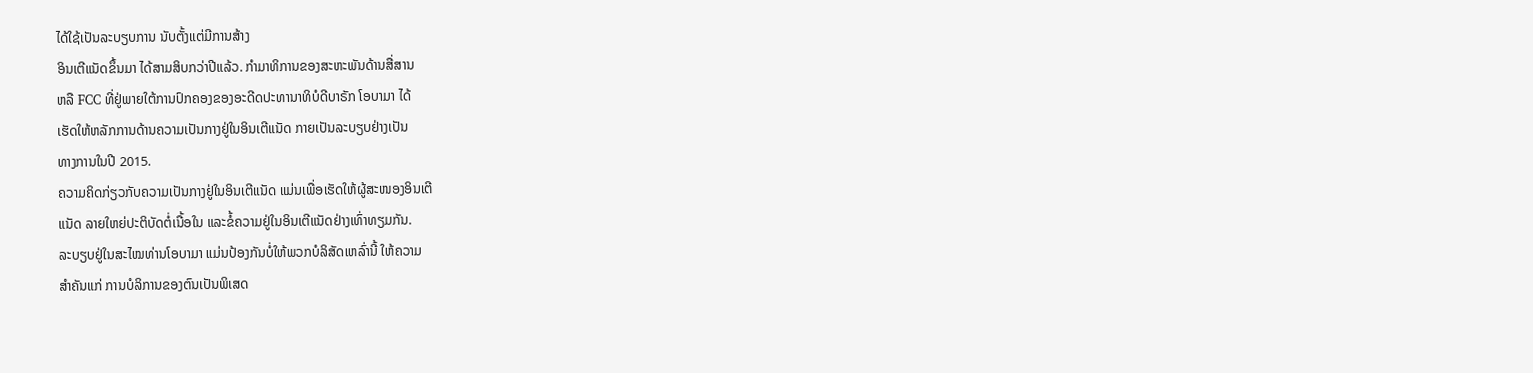ໄດ້ໃຊ້ເປັນລະບຽບການ ນັບຕັ້ງແຕ່ມີການສ້າງ
ອິນເຕີແນັດຂຶ້ນມາ ໄດ້ສາມສິບກວ່າປີແລ້ວ. ກໍາມາທິການຂອງສະຫະພັນດ້ານສື່ສານ
ຫລື FCC ທີ່ຢູ່ພາຍໃຕ້ການປົກຄອງຂອງອະດີດປະທານາທິບໍດີບາຣັກ ໂອບາມາ ໄດ້
ເຮັດໃຫ້ຫລັກການດ້ານຄວາມເປັນກາງຢູ່ໃນອິນເຕີແນັດ ກາຍເປັນລະບຽບຢ່າງເປັນ
ທາງການໃນປີ 2015.
ຄວາມຄິດກ່ຽວກັບຄວາມເປັນກາງຢູ່ໃນອິນເຕີແນັດ ແມ່ນເພື່ອເຮັດໃຫ້ຜູ້ສະໜອງອິນເຕີ
ແນັດ ລາຍໃຫຍ່ປະຕິບັດຕໍ່ເນື້ອໃນ ແລະຂໍ້ຄວາມຢູ່ໃນອິນເຕີແນັດຢ່າງເທົ່າທຽມກັນ.
ລະບຽບຢູ່ໃນສະໄໝທ່ານໂອບາມາ ແມ່ນປ້ອງກັນບໍ່ໃຫ້ພວກບໍລິສັດເຫລົ່ານີ້ ໃຫ້ຄວາມ
ສໍາຄັນແກ່ ການບໍລິການຂອງຕົນເປັນພິເສດ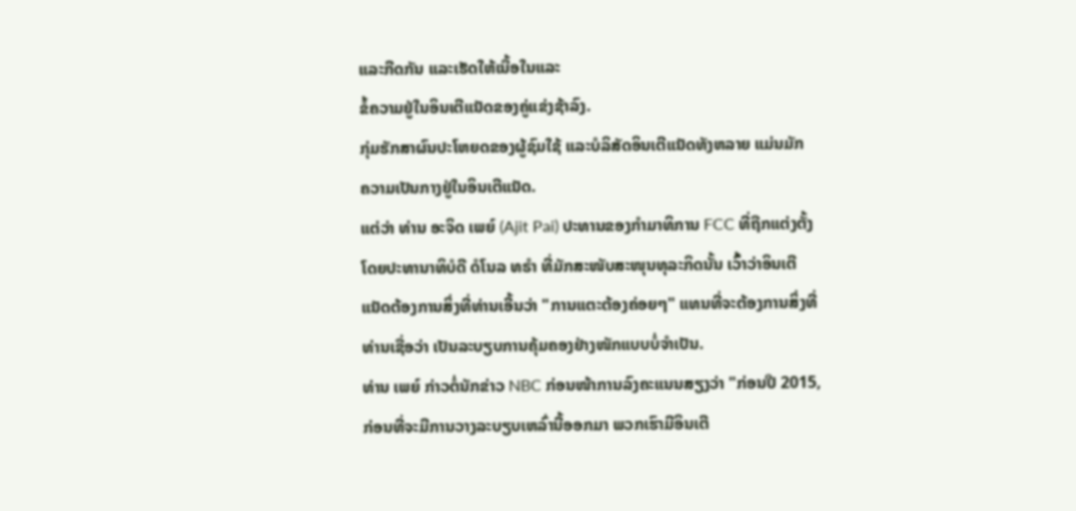ແລະກີດກັນ ແລະເຮັດໃຫ້ເນື້ອໃນແລະ
ຂໍ້ຄວາມຢູ່ໃນອິນເຕີແນັດຂອງຄູ່ແຂ່ງຊ້າລົງ.
ກຸ່ມຮັກສາຜົນປະໂຫຍດຂອງຜູ້ຊົມໃຊ້ ແລະບໍລິສັດອິນເຕີແນັດທັງຫລາຍ ແມ່ນມັກ
ຄວາມເປັນກາງຢູ່ໃນອິນເຕີແນັດ.
ແຕ່ວ່າ ທ່ານ ອະຈິດ ເພຍ໌ (Ajit Pai) ປະທານຂອງກໍາມາທິການ FCC ທີ່ຖືກແຕ່ງຕັ້ງ
ໂດຍປະທານາທິບໍດີ ດໍໂນລ ທຣໍາ ທີ່ມັກສະໜັບສະໜຸນທຸລະກິດນັ້ນ ເວົ້າວ່າອິນເຕີ
ແນັດຕ້ອງການສິ່ງທີ່ທ່ານເອີ້ນວ່າ "ການແຕະຕ້ອງຄ່ອຍໆ" ແທນທີ່ຈະຕ້ອງການສິ່ງທີ່
ທ່ານເຊື່ອວ່າ ເປັນລະບຽບການຄຸ້ມຄອງຢ່າງໜັກແບບບໍ່ຈໍາເປັນ.
ທ່ານ ເພຍ໌ ກ່າວຕໍ່ນັກຂ່າວ NBC ກ່ອນໜ້າການລົງຄະແນນສຽງວ່າ "ກ່ອນປີ 2015,
ກ່ອນທີ່ຈະມີການວາງລະບຽບເຫລົ່ານີ້ອອກມາ ພວກເຮົາມີອິນເຕີ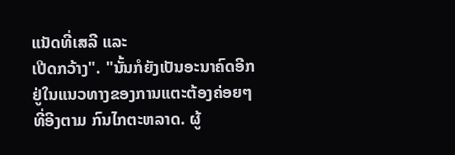ແນັດທີ່ເສລີ ແລະ
ເປີດກວ້າງ". "ນັ້ນກໍຍັງເປັນອະນາຄົດອີກ ຢູ່ໃນແນວທາງຂອງການແຕະຕ້ອງຄ່ອຍໆ
ທີ່ອີງຕາມ ກົນໄກຕະຫລາດ. ຜູ້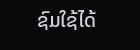ຊົມໃຊ້ໄດ້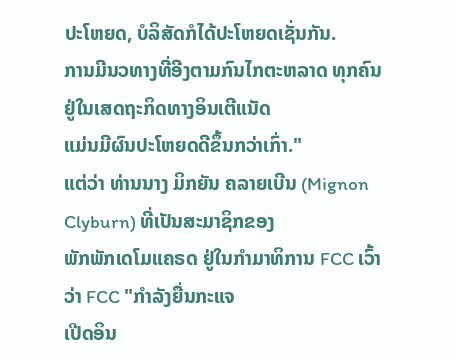ປະໂຫຍດ, ບໍລິສັດກໍໄດ້ປະໂຫຍດເຊັ່ນກັນ.
ການມີນວທາງທີ່ອີງຕາມກົນໄກຕະຫລາດ ທຸກຄົນຢູ່ໃນເສດຖະກິດທາງອິນເຕີແນັດ
ແມ່ນມີຜົນປະໂຫຍດດີຂຶ້ນກວ່າເກົ່າ."
ແຕ່ວ່າ ທ່ານນາງ ມິກຍັນ ຄລາຍເບີນ (Mignon Clyburn) ທີ່ເປັນສະມາຊິກຂອງ
ພັກພັກເດໂມແຄຣດ ຢູ່ໃນກໍາມາທິການ FCC ເວົ້າວ່າ FCC "ກໍາລັງຍື່ນກະແຈ
ເປີດອິນ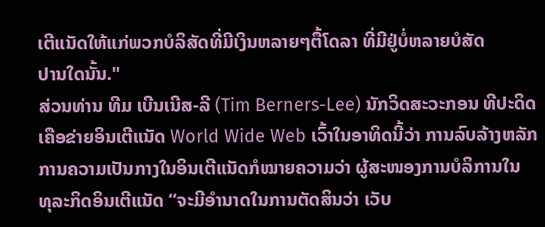ເຕີແນັດໃຫ້ແກ່ພວກບໍລິສັດທີ່ມີເງິນຫລາຍໆຕື້ໂດລາ ທີ່ມີຢູ່ບໍ່ຫລາຍບໍສັດ
ປານໃດນັ້ນ."
ສ່ວນທ່ານ ທີມ ເບີນເນີສ-ລີ (Tim Berners-Lee) ນັກວິດສະວະກອນ ທີປະດິດ
ເຄືອຂ່າຍອິນເຕີແນັດ World Wide Web ເວົ້າໃນອາທິດນີ້ວ່າ ການລົບລ້າງຫລັກ
ການຄວາມເປັນກາງໃນອິນເຕີແນັດກໍໝາຍຄວາມວ່າ ຜູ້ສະໜອງການບໍລິການໃນ
ທຸລະກິດອິນເຕີແນັດ “ຈະມີອໍານາດໃນການຕັດສິນວ່າ ເວັບ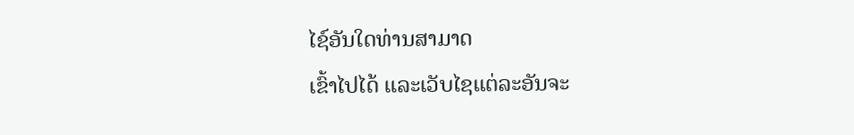ໄຊ໌ອັນໃດທ່ານສາມາດ
ເຂົ້າໄປໄດ້ ແລະເວັບໄຊແຕ່ລະອັນຈະ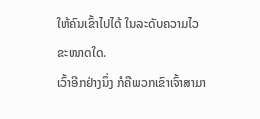ໃຫ້ຄົນເຂົ້າໄປໄດ້ ໃນລະດັບຄວາມໄວຂະໜາດໃດ.
ເວົ້າອີກຢ່າງນຶ່ງ ກໍຄືພວກເຂົາເຈົ້າສາມາ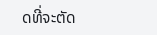ດທີ່ຈະຕັດ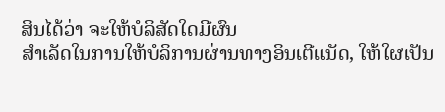ສິນໄດ້ວ່າ ຈະໃຫ້ບໍລິສັດໃດມີຜົນ
ສໍາເລັດໃນການໃຫ້ບໍລິການຜ່ານທາງອິນເຕີແນັດ, ໃຫ້ໃຜເປັນ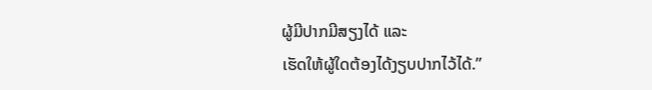ຜູ້ມີປາກມີສຽງໄດ້ ແລະ
ເຮັດໃຫ້ຜູ້ໃດຕ້ອງໄດ້ງຽບປາກໄວ້ໄດ້.”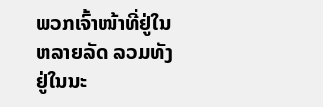ພວກເຈົ້າໜ້າທີ່ຢູ່ໃນຫລາຍລັດ ລວມທັງຢູ່ໃນນະ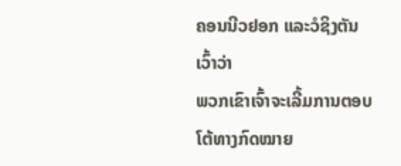ຄອນນີວຢອກ ແລະວໍຊິງຕັນ ເວົ້າວ່າ
ພວກເຂົາເຈົ້າຈະເລີ້ມການຕອບໂຕ້ທາງກົດໝາຍ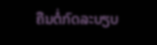ຄືນຕໍ່ກົດລະບຽບ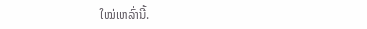ໃໝ່ເຫລົ່ານີ້.